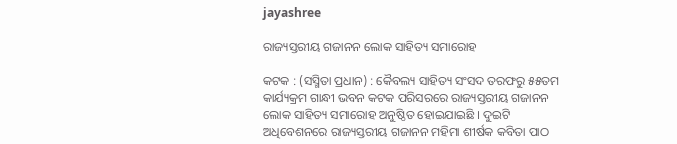jayashree

ରାଜ୍ୟସ୍ତରୀୟ ଗଜାନନ ଲୋକ ସାହିତ୍ୟ ସମାରୋହ

କଟକ : (ସସ୍ମିତା ପ୍ରଧାନ) : କୈବଲ୍ୟ ସାହିତ୍ୟ ସଂସଦ ତରଫରୁ ୫୫ତମ କାର୍ଯ୍ୟକ୍ରମ ଗାନ୍ଧୀ ଭବନ କଟକ ପରିସରରେ ରାଜ୍ୟସ୍ତରୀୟ ଗଜାନନ ଲୋକ ସାହିତ୍ୟ ସମାରୋହ ଅନୁଷ୍ଠିତ ହୋଇଯାଇଛି । ଦୁଇଟି ଅଧିବେଶନରେ ରାଜ୍ୟସ୍ତରୀୟ ଗଜାନନ ମହିମା ଶୀର୍ଷକ କବିତା ପାଠ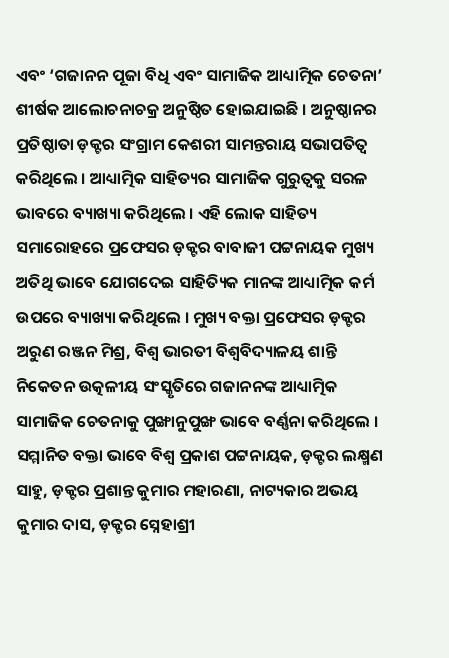ଏବଂ ‘ଗଜାନନ ପୂଜା ବିଧି ଏବଂ ସାମାଜିକ ଆଧ୍ୟାତ୍ମିକ ଚେତନା’ ଶୀର୍ଷକ ଆଲୋଚନାଚକ୍ର ଅନୁଷ୍ଠିତ ହୋଇଯାଇଛି । ଅନୁଷ୍ଠାନର ପ୍ରତିଷ୍ଠାତା ଡ଼କ୍ଟର ସଂଗ୍ରାମ କେଶରୀ ସାମନ୍ତରାୟ ସଭାପତିତ୍ୱ କରିଥିଲେ । ଆଧ୍ୟାତ୍ମିକ ସାହିତ୍ୟର ସାମାଜିକ ଗୁରୁତ୍ୱକୁ ସରଳ ଭାବରେ ବ୍ୟାଖ୍ୟା କରିଥିଲେ । ଏହି ଲୋକ ସାହିତ୍ୟ ସମାରୋହରେ ପ୍ରଫେସର ଡ଼କ୍ଟର ବାବାଜୀ ପଟ୍ଟନାୟକ ମୁଖ୍ୟ ଅତିଥି ଭାବେ ଯୋଗଦେଇ ସାହିତ୍ୟିକ ମାନଙ୍କ ଆଧ୍ୟାତ୍ମିକ କର୍ମ ଉପରେ ବ୍ୟାଖ୍ୟା କରିଥିଲେ । ମୁଖ୍ୟ ବକ୍ତା ପ୍ରଫେସର ଡ଼କ୍ଟର ଅରୁଣ ରଞ୍ଜନ ମିଶ୍ର, ବିଶ୍ଵ ଭାରତୀ ବିଶ୍ଵବିଦ୍ୟାଳୟ ଶାନ୍ତି ନିକେତନ ଉତ୍କଳୀୟ ସଂସ୍କୃତିରେ ଗଜାନନଙ୍କ ଆଧ୍ୟାତ୍ମିକ ସାମାଜିକ ଚେତନାକୁ ପୁଙ୍ଖାନୁପୁଙ୍ଖ ଭାବେ ବର୍ଣ୍ଣନା କରିଥିଲେ । ସମ୍ମାନିତ ବକ୍ତା ଭାବେ ବିଶ୍ଵ ପ୍ରକାଶ ପଟ୍ଟନାୟକ, ଡ଼କ୍ଟର ଲକ୍ଷ୍ମଣ ସାହୁ, ଡ଼କ୍ଟର ପ୍ରଶାନ୍ତ କୁମାର ମହାରଣା, ନାଟ୍ୟକାର ଅଭୟ କୁମାର ଦାସ, ଡ଼କ୍ଟର ସ୍ନେହାଶ୍ରୀ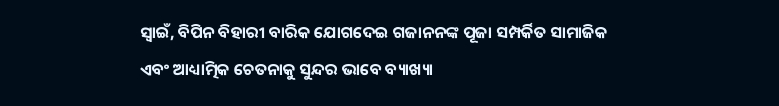ସ୍ୱାଇଁ, ବିପିନ ବିହାରୀ ବାରିକ ଯୋଗଦେଇ ଗଜାନନଙ୍କ ପୂଜା ସମ୍ପର୍କିତ ସାମାଜିକ ଏବଂ ଆଧ୍ୟାତ୍ମିକ ଚେତନାକୁ ସୁନ୍ଦର ଭାବେ ବ୍ୟାଖ୍ୟା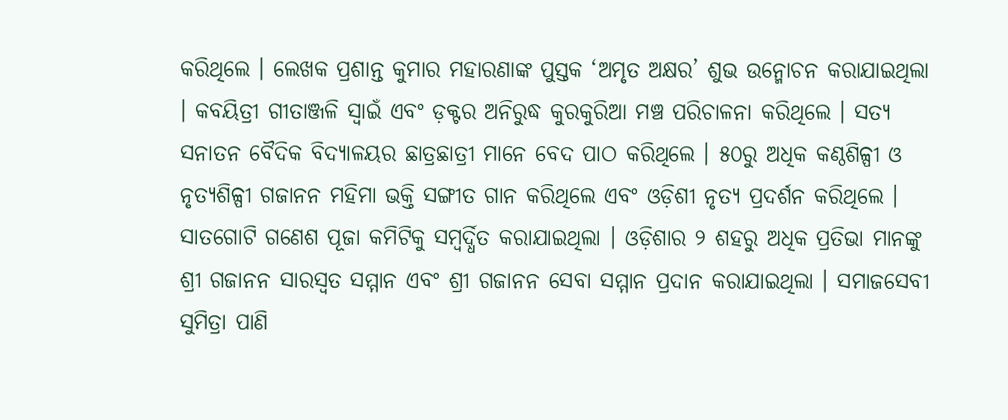କରିଥିଲେ । ଲେଖକ ପ୍ରଶାନ୍ତ କୁମାର ମହାରଣାଙ୍କ ପୁସ୍ତକ ‘ଅମୃତ ଅକ୍ଷର’ ଶୁଭ ଉନ୍ମୋଚନ କରାଯାଇଥିଲା । କବୟିତ୍ରୀ ଗୀତାଞ୍ଜଳି ସ୍ୱାଇଁ ଏବଂ ଡ଼କ୍ଟର ଅନିରୁଦ୍ଧ କୁରକୁରିଆ ମଞ୍ଚ ପରିଚାଳନା କରିଥିଲେ । ସତ୍ୟ ସନାତନ ବୈଦିକ ବିଦ୍ୟାଳୟର ଛାତ୍ରଛାତ୍ରୀ ମାନେ ବେଦ ପାଠ କରିଥିଲେ । ୫୦ରୁ ଅଧିକ କଣ୍ଠଶିଳ୍ପୀ ଓ ନୃତ୍ୟଶିଳ୍ପୀ ଗଜାନନ ମହିମା ଭକ୍ତି ସଙ୍ଗୀତ ଗାନ କରିଥିଲେ ଏବଂ ଓଡ଼ିଶୀ ନୃତ୍ୟ ପ୍ରଦର୍ଶନ କରିଥିଲେ । ସାତଗୋଟି ଗଣେଶ ପୂଜା କମିଟିକୁ ସମ୍ବର୍ଦ୍ଧିତ କରାଯାଇଥିଲା । ଓଡ଼ିଶାର ୨ ଶହରୁ ଅଧିକ ପ୍ରତିଭା ମାନଙ୍କୁ ଶ୍ରୀ ଗଜାନନ ସାରସ୍ୱତ ସମ୍ମାନ ଏବଂ ଶ୍ରୀ ଗଜାନନ ସେବା ସମ୍ମାନ ପ୍ରଦାନ କରାଯାଇଥିଲା । ସମାଜସେବୀ ସୁମିତ୍ରା ପାଣି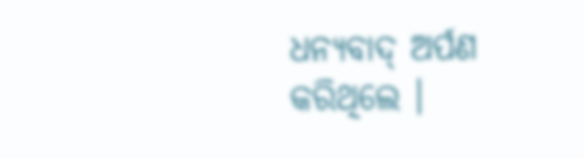ଧନ୍ୟବାଦ୍ ଅର୍ପଣ କରିଥିଲେ ।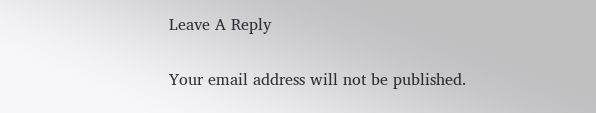Leave A Reply

Your email address will not be published.